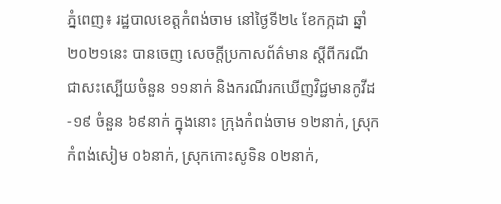ភ្នំពេញ៖ រដ្ឋបាលខេត្តកំពង់ចាម នៅថ្ងៃទី២៤ ខែកក្កដា ឆ្នាំ២០២១នេះ បានចេញ សេចក្តីប្រកាសព័ត៌មាន ស្តីពីករណីជាសះស្បើយចំនួន ១១នាក់ និងករណីរកឃើញវិជ្ជមានកូវីដ-១៩ ចំនួន ៦៩នាក់ ក្នុងនោះ ក្រុងកំពង់ចាម ១២នាក់, ស្រុកកំពង់សៀម ០៦នាក់, ស្រុកកោះសូទិន ០២នាក់,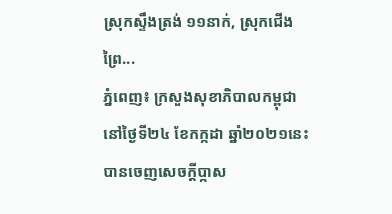ស្រុកស្ទឹងត្រង់ ១១នាក់, ស្រុកជើងព្រៃ...
ភ្នំពេញ៖ ក្រសួងសុខាភិបាលកម្ពុជា នៅថ្ងៃទី២៤ ខែកក្កដា ឆ្នាំ២០២១នេះ បានចេញសេចក្ដីប្កាស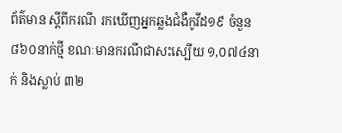ព័ត៌មាន ស្ដីពីករណី រកឃើញអ្នកឆ្លងជំងឺកូវីដ១៩ ចំនួន៨៦០នាក់ថ្មី ខណៈមានករណីជាសះស្បើយ ១,០៧៤នាក់ និងស្លាប់ ៣២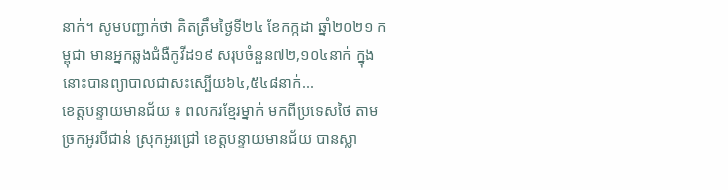នាក់។ សូមបញ្ជាក់ថា គិតត្រឹមថ្ងៃទី២៤ ខែកក្កដា ឆ្នាំ២០២១ កម្ពុជា មានអ្នកឆ្លងជំងឺកូវីដ១៩ សរុបចំនួន៧២,១០៤នាក់ ក្នុងនោះបានព្យាបាលជាសះស្បើយ៦៤,៥៤៨នាក់...
ខេត្តបន្ទាយមានជ័យ ៖ ពលករខ្មែរម្នាក់ មកពីប្រទេសថៃ តាមច្រកអូរបីជាន់ ស្រុកអូរជ្រៅ ខេត្តបន្ទាយមានជ័យ បានស្លា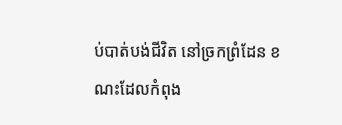ប់បាត់បង់ជីវិត នៅច្រកព្រំដែន ខណះដែលកំពុង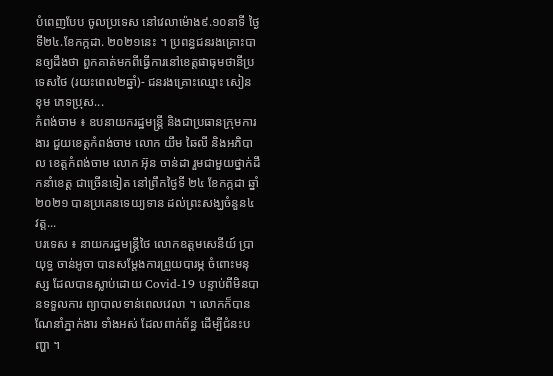បំពេញបែប ចូលប្រទេស នៅវេលាម៉ោង៩.១០នាទី ថ្ងៃទី២៤.ខែកក្កដា. ២០២១នេះ ។ ប្រពន្ធជនរងគ្រោះបានឲ្យដឹងថា ពួកគាត់មកពីធ្វើការនៅខេត្តផាធុមថានីប្រទេសថៃ (រយះពេល២ឆ្នាំ)- ជនរងគ្រោះឈ្មោះ សៀន ខុម ភេទប្រុស...
កំពង់ចាម ៖ ឧបនាយករដ្ឋមន្ត្រី និងជាប្រធានក្រុមការងារ ជួយខេត្តកំពង់ចាម លោក យឹម ឆៃលី និងអភិបាល ខេត្តកំពង់ចាម លោក អ៊ុន ចាន់ដា រួមជាមួយថ្នាក់ដឹកនាំខេត្ត ជាច្រើនទៀត នៅព្រឹកថ្ងៃទី ២៤ ខែកក្កដា ឆ្នាំ២០២១ បានប្រគេនទេយ្យទាន ដល់ព្រះសង្ឃចំនួន៤ វត្ត...
បរទេស ៖ នាយករដ្ឋមន្រ្តីថៃ លោកឧត្តមសេនីយ៍ ប្រាយុទ្ធ ចាន់អូចា បានសម្តែងការព្រួយបារម្ភ ចំពោះមនុស្ស ដែលបានស្លាប់ដោយ Covid-19 បន្ទាប់ពីមិនបានទទួលការ ព្យាបាលទាន់ពេលវេលា ។ លោកក៏បានណែនាំភ្នាក់ងារ ទាំងអស់ ដែលពាក់ព័ន្ធ ដើម្បីជំនះបញ្ហា ។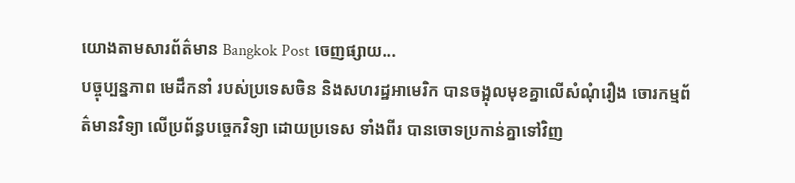យោងតាមសារព័ត៌មាន Bangkok Post ចេញផ្សាយ...
បច្ចុប្បន្នភាព មេដឹកនាំ របស់ប្រទេសចិន និងសហរដ្ឋអាមេរិក បានចង្អុលមុខគ្នាលើសំណុំរឿង ចោរកម្មព័ត៌មានវិទ្យា លើប្រព័ន្ធបច្ចេកវិទ្យា ដោយប្រទេស ទាំងពីរ បានចោទប្រកាន់គ្នាទៅវិញ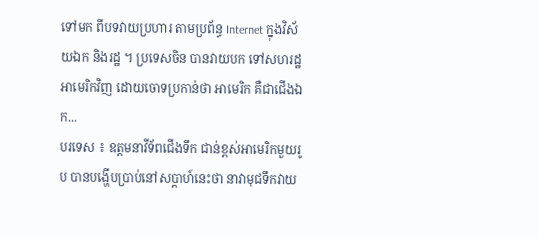ទៅមក ពីបទវាយប្រហារ តាមប្រព័ន្ធ Internet ក្នុងវិស័យឯក និងរដ្ឋ ។ ប្រទេសចិន បានវាយបក ទៅសហរដ្ឋអាមេរិកវិញ ដោយចោទប្រកាន់ថា អាមេរិក គឺជាជើងឯក...
បរទេស ៖ ឧត្តមនាវីទ័ពជើងទឹក ជាន់ខ្ពស់អាមេរិកមួយរូប បានបង្ហើបប្រាប់នៅសប្ដាហ៍នេះថា នាវាមុជទឹកវាយ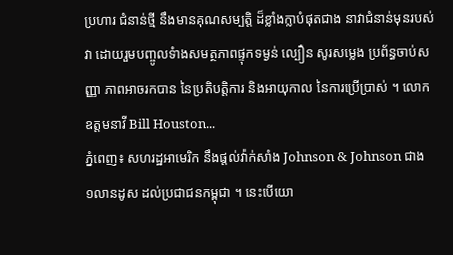ប្រហារ ជំនាន់ថ្មី នឹងមានគុណសម្បត្តិ ដ៏ខ្លាំងក្លាបំផុតជាង នាវាជំនាន់មុនរបស់វា ដោយរួមបញ្ចូលទំាងសមត្ថភាពផ្ទុកទម្ងន់ ល្បឿន សូរសម្លេង ប្រព័ន្ធចាប់សញ្ញា ភាពអាចរកបាន នៃប្រតិបត្តិការ និងអាយុកាល នៃការប្រើប្រាស់ ។ លោកឧត្តមនាវី Bill Houston...
ភ្នំពេញ៖ សហរដ្ឋអាមេរិក នឹងផ្តល់វ៉ាក់សាំង Johnson & Johnson ជាង ១លានដូស ដល់ប្រជាជនកម្ពុជា ។ នេះបើយោ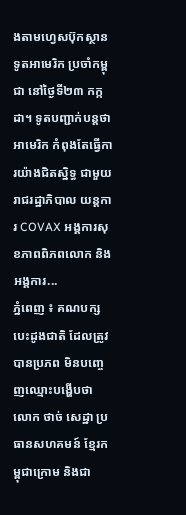ងតាមហ្វេសប៊ុកស្ថានទូតអាមេរិក ប្រចាំកម្ពុជា នៅថ្ងៃទី២៣ កក្កដា។ ទូតបញ្ជាក់បន្តថា អាមេរិក កំពុងតែធ្វើការយ៉ាងជិតស្និទ្ធ ជាមួយរាជរដ្ឋាភិបាល យន្តការ COVAX អង្គការសុខភាពពិភពលោក និងអង្គការ...
ភ្នំពេញ ៖ គណបក្សបេះដូងជាតិ ដែលត្រូវបានប្រភព មិនបញ្ចេញឈ្មោះបង្ហើបថា លោក ថាច់ សេដ្ឋា ប្រធានសហគមន៍ ខ្មែរកម្ពុជាក្រោម និងជា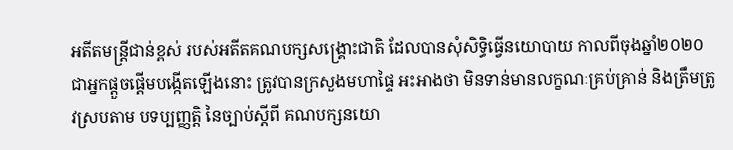អតីតមន្រ្តីជាន់ខ្ពស់ របស់អតីតគណបក្សសង្រ្គោះជាតិ ដែលបានសុំសិទ្ធិធ្វើនយោបាយ កាលពីចុងឆ្នាំ២០២០ ជាអ្នកផ្តួចផ្តើមបង្កើតឡើងនោះ ត្រូវបានក្រសួងមហាផ្ទៃ អះអាងថា មិនទាន់មានលក្ខណៈគ្រប់គ្រាន់ និងត្រឹមត្រូវស្របតាម បទប្បញ្ញត្តិ នៃច្បាប់ស្ដីពី គណបក្សនយោ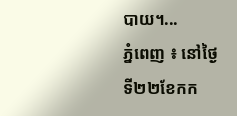បាយ។...
ភ្នំពេញ ៖ នៅថ្ងៃទី២២ខែកក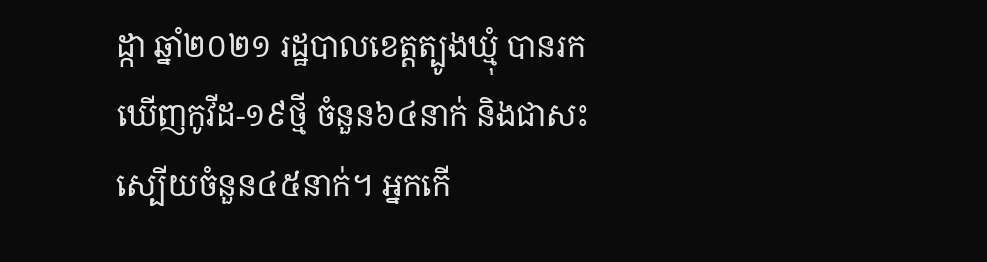ដ្កា ឆ្នាំ២០២១ រដ្ឋបាលខេត្តត្បូងឃ្មុំ បានរកឃើញកូវីដ-១៩ថ្មី ចំនួន៦៤នាក់ និងជាសះស្បើយចំនួន៤៥នាក់។ អ្នកកើ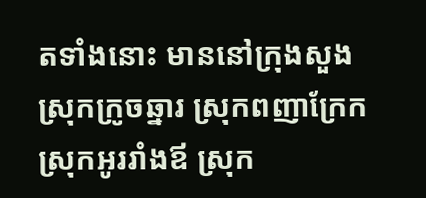តទាំងនោះ មាននៅក្រុងសួង ស្រុកក្រូចឆ្នារ ស្រុកពញាក្រែក ស្រុកអូររាំងឪ ស្រុក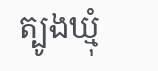ត្បូងឃ្មុំ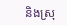និងស្រុ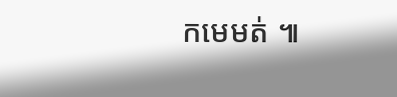កមេមត់ ៕